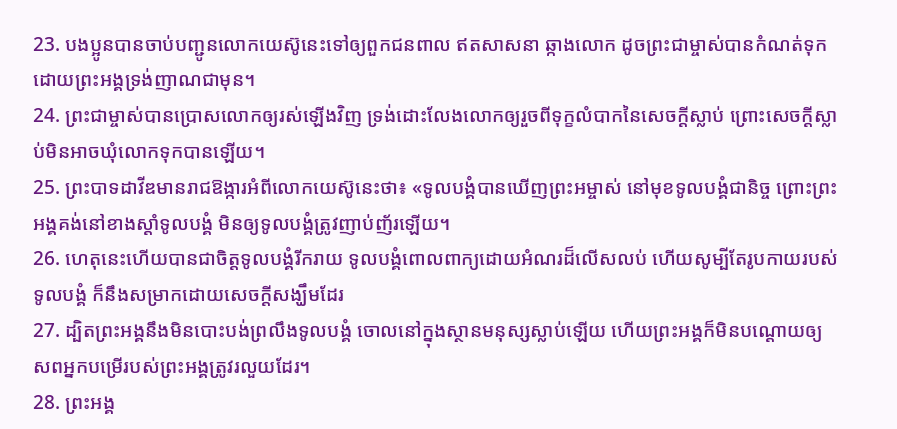23. បងប្អូនបានចាប់បញ្ជូនលោកយេស៊ូនេះទៅឲ្យពួកជនពាល ឥតសាសនា ឆ្កាងលោក ដូចព្រះជាម្ចាស់បានកំណត់ទុក ដោយព្រះអង្គទ្រង់ញាណជាមុន។
24. ព្រះជាម្ចាស់បានប្រោសលោកឲ្យរស់ឡើងវិញ ទ្រង់ដោះលែងលោកឲ្យរួចពីទុក្ខលំបាកនៃសេចក្ដីស្លាប់ ព្រោះសេចក្ដីស្លាប់មិនអាចឃុំលោកទុកបានឡើយ។
25. ព្រះបាទដាវីឌមានរាជឱង្ការអំពីលោកយេស៊ូនេះថា៖ «ទូលបង្គំបានឃើញព្រះអម្ចាស់ នៅមុខទូលបង្គំជានិច្ច ព្រោះព្រះអង្គគង់នៅខាងស្ដាំទូលបង្គំ មិនឲ្យទូលបង្គំត្រូវញាប់ញ័រឡើយ។
26. ហេតុនេះហើយបានជាចិត្តទូលបង្គំរីករាយ ទូលបង្គំពោលពាក្យដោយអំណរដ៏លើសលប់ ហើយសូម្បីតែរូបកាយរបស់ទូលបង្គំ ក៏នឹងសម្រាកដោយសេចក្ដីសង្ឃឹមដែរ
27. ដ្បិតព្រះអង្គនឹងមិនបោះបង់ព្រលឹងទូលបង្គំ ចោលនៅក្នុងស្ថានមនុស្សស្លាប់ឡើយ ហើយព្រះអង្គក៏មិនបណ្ដោយឲ្យ សពអ្នកបម្រើរបស់ព្រះអង្គត្រូវរលួយដែរ។
28. ព្រះអង្គ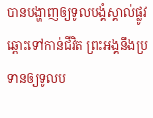បានបង្ហាញឲ្យទូលបង្គំស្គាល់ផ្លូវ ឆ្ពោះទៅកាន់ជីវិត ព្រះអង្គនឹងប្រទានឲ្យទូលប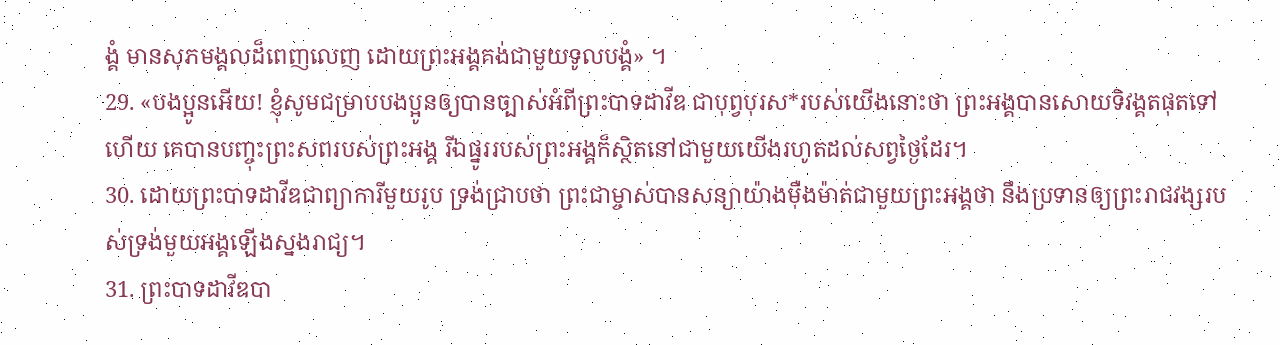ង្គំ មានសុភមង្គលដ៏ពេញលេញ ដោយព្រះអង្គគង់ជាមួយទូលបង្គំ» ។
29. «បងប្អូនអើយ! ខ្ញុំសូមជម្រាបបងប្អូនឲ្យបានច្បាស់អំពីព្រះបាទដាវីឌ ជាបុព្វបុរស*របស់យើងនោះថា ព្រះអង្គបានសោយទិវង្គតផុតទៅហើយ គេបានបញ្ចុះព្រះសពរបស់ព្រះអង្គ រីឯផ្នូររបស់ព្រះអង្គក៏ស្ថិតនៅជាមួយយើងរហូតដល់សព្វថ្ងៃដែរ។
30. ដោយព្រះបាទដាវីឌជាព្យាការីមួយរូប ទ្រង់ជ្រាបថា ព្រះជាម្ចាស់បានសន្យាយ៉ាងម៉ឺងម៉ាត់ជាមួយព្រះអង្គថា នឹងប្រទានឲ្យព្រះរាជវង្សរបស់ទ្រង់មួយអង្គឡើងស្នងរាជ្យ។
31. ព្រះបាទដាវីឌបា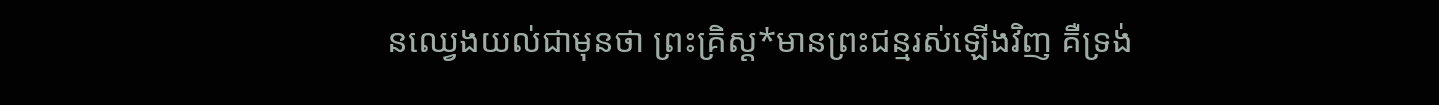នឈ្វេងយល់ជាមុនថា ព្រះគ្រិស្ដ*មានព្រះជន្មរស់ឡើងវិញ គឺទ្រង់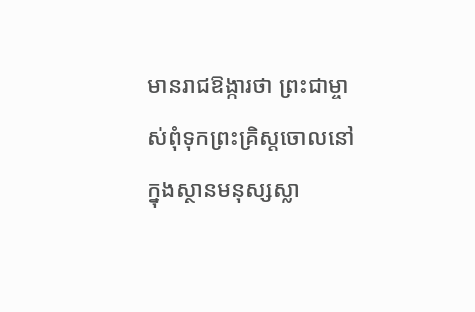មានរាជឱង្ការថា ព្រះជាម្ចាស់ពុំទុកព្រះគ្រិស្ដចោលនៅក្នុងស្ថានមនុស្សស្លា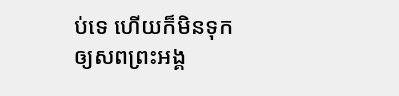ប់ទេ ហើយក៏មិនទុកឲ្យសពព្រះអង្គ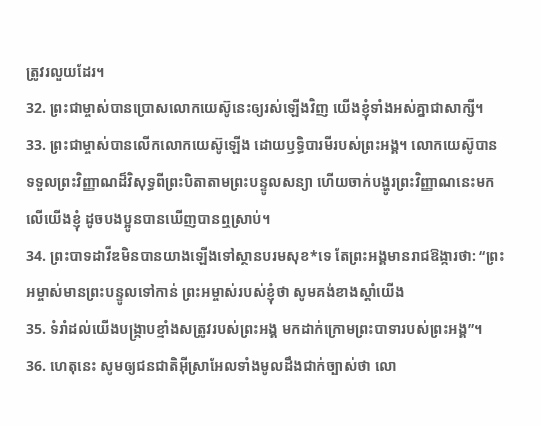ត្រូវរលួយដែរ។
32. ព្រះជាម្ចាស់បានប្រោសលោកយេស៊ូនេះឲ្យរស់ឡើងវិញ យើងខ្ញុំទាំងអស់គ្នាជាសាក្សី។
33. ព្រះជាម្ចាស់បានលើកលោកយេស៊ូឡើង ដោយឫទ្ធិបារមីរបស់ព្រះអង្គ។ លោកយេស៊ូបានទទួលព្រះវិញ្ញាណដ៏វិសុទ្ធពីព្រះបិតាតាមព្រះបន្ទូលសន្យា ហើយចាក់បង្ហូរព្រះវិញ្ញាណនេះមកលើយើងខ្ញុំ ដូចបងប្អូនបានឃើញបានឮស្រាប់។
34. ព្រះបាទដាវីឌមិនបានយាងឡើងទៅស្ថានបរមសុខ*ទេ តែព្រះអង្គមានរាជឱង្ការថា: “ព្រះអម្ចាស់មានព្រះបន្ទូលទៅកាន់ ព្រះអម្ចាស់របស់ខ្ញុំថា សូមគង់ខាងស្ដាំយើង
35. ទំរាំដល់យើងបង្ក្រាបខ្មាំងសត្រូវរបស់ព្រះអង្គ មកដាក់ក្រោមព្រះបាទារបស់ព្រះអង្គ”។
36. ហេតុនេះ សូមឲ្យជនជាតិអ៊ីស្រាអែលទាំងមូលដឹងជាក់ច្បាស់ថា លោ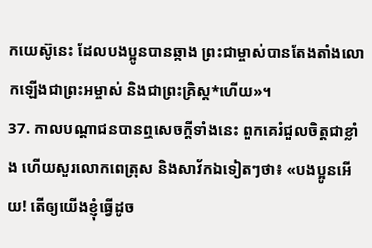កយេស៊ូនេះ ដែលបងប្អូនបានឆ្កាង ព្រះជាម្ចាស់បានតែងតាំងលោកឡើងជាព្រះអម្ចាស់ និងជាព្រះគ្រិស្ដ*ហើយ»។
37. កាលបណ្ដាជនបានឮសេចក្ដីទាំងនេះ ពួកគេរំជួលចិត្តជាខ្លាំង ហើយសួរលោកពេត្រុស និងសាវ័កឯទៀតៗថា៖ «បងប្អូនអើយ! តើឲ្យយើងខ្ញុំធ្វើដូច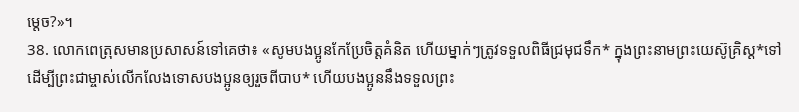ម្ដេច?»។
38. លោកពេត្រុសមានប្រសាសន៍ទៅគេថា៖ «សូមបងប្អូនកែប្រែចិត្តគំនិត ហើយម្នាក់ៗត្រូវទទួលពិធីជ្រមុជទឹក* ក្នុងព្រះនាមព្រះយេស៊ូគ្រិស្ដ*ទៅ ដើម្បីព្រះជាម្ចាស់លើកលែងទោសបងប្អូនឲ្យរួចពីបាប* ហើយបងប្អូននឹងទទួលព្រះ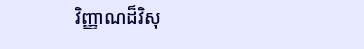វិញ្ញាណដ៏វិសុ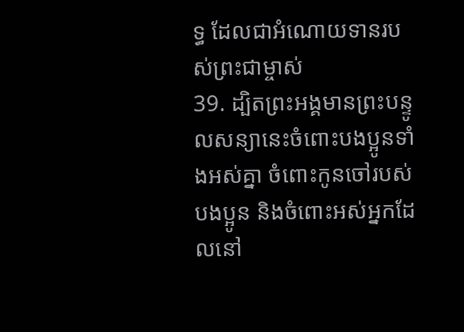ទ្ធ ដែលជាអំណោយទានរបស់ព្រះជាម្ចាស់
39. ដ្បិតព្រះអង្គមានព្រះបន្ទូលសន្យានេះចំពោះបងប្អូនទាំងអស់គ្នា ចំពោះកូនចៅរបស់បងប្អូន និងចំពោះអស់អ្នកដែលនៅ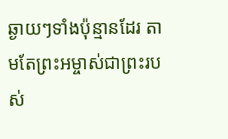ឆ្ងាយៗទាំងប៉ុន្មានដែរ តាមតែព្រះអម្ចាស់ជាព្រះរបស់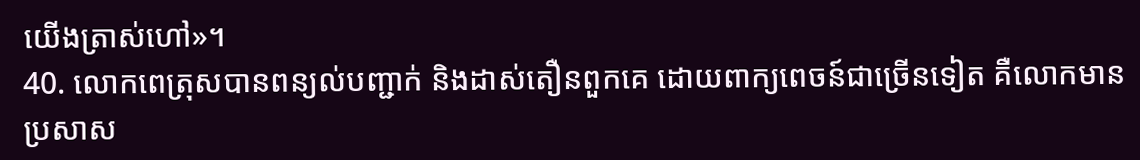យើងត្រាស់ហៅ»។
40. លោកពេត្រុសបានពន្យល់បញ្ជាក់ និងដាស់តឿនពួកគេ ដោយពាក្យពេចន៍ជាច្រើនទៀត គឺលោកមានប្រសាស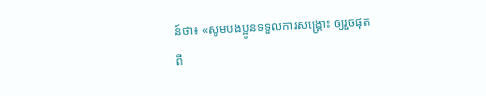ន៍ថា៖ «សូមបងប្អូនទទួលការសង្គ្រោះ ឲ្យរួចផុតពី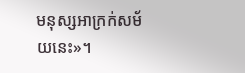មនុស្សអាក្រក់សម័យនេះ»។